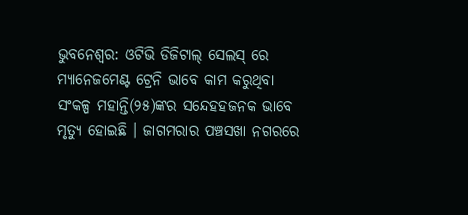ଭୁବନେଶ୍ୱର: ଓଟିଭି ଡିଜିଟାଲ୍ ସେଲସ୍ ରେ ମ୍ୟାନେଜମେଣ୍ଟ ଟ୍ରେନି ଭାବେ କାମ କରୁଥିବା ସଂକଳ୍ପ ମହାନ୍ତି(୨୫)ଙ୍କର ସନ୍ଦେହହଜନକ ଭାବେ ମୃତ୍ୟୁ ହୋଇଛି । ଜାଗମରାର ପଞ୍ଚସଖା ନଗରରେ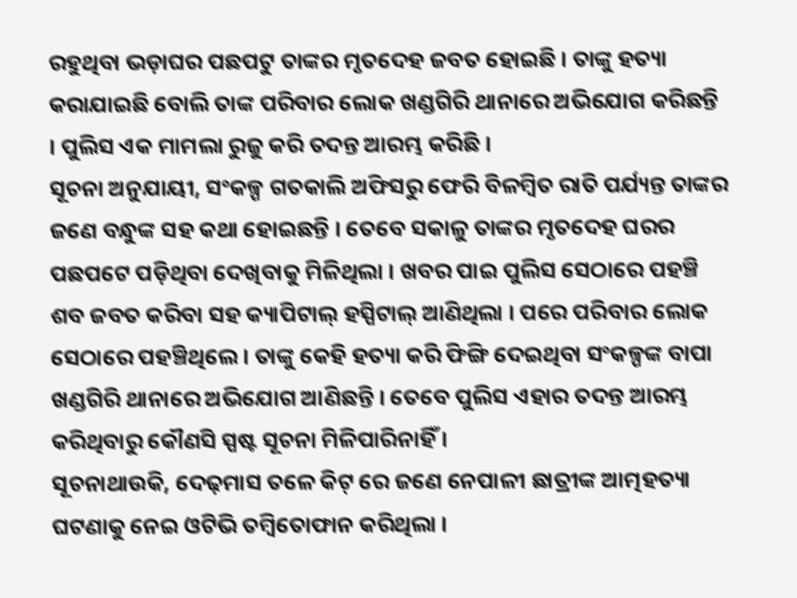ରହୁଥିବା ଭଡ଼ାଘର ପଛପଟୁ ତାଙ୍କର ମୃତଦେହ ଜବତ ହୋଇଛି । ତାଙ୍କୁ ହତ୍ୟା କରାଯାଇଛି ବୋଲି ତାଙ୍କ ପରିବାର ଲୋକ ଖଣ୍ଡଗିରି ଥାନାରେ ଅଭିଯୋଗ କରିଛନ୍ତି । ପୁଲିସ ଏକ ମାମଲା ରୁଜୁ କରି ତଦନ୍ତ ଆରମ୍ଭ କରିଛି ।
ସୂଚନା ଅନୁଯାୟୀ, ସଂକଳ୍ପ ଗତକାଲି ଅଫିସରୁ ଫେରି ବିଳମ୍ବିତ ରାତି ପର୍ଯ୍ୟନ୍ତ ତାଙ୍କର ଜଣେ ବନ୍ଧୁଙ୍କ ସହ କଥା ହୋଇଛନ୍ତି । ତେବେ ସକାଳୁ ତାଙ୍କର ମୃତଦେହ ଘରର ପଛପଟେ ପଡ଼ିଥିବା ଦେଖିବାକୁ ମିଳିଥିଲା । ଖବର ପାଇ ପୁଲିସ ସେଠାରେ ପହଞ୍ଚି ଶବ ଜବତ କରିବା ସହ କ୍ୟାପିଟାଲ୍ ହସ୍ପିଟାଲ୍ ଆଣିଥିଲା । ପରେ ପରିବାର ଲୋକ ସେଠାରେ ପହଞ୍ଚିଥିଲେ । ତାଙ୍କୁ କେହି ହତ୍ୟା କରି ଫିଙ୍ଗି ଦେଇଥିବା ସଂକଳ୍ପଙ୍କ ବାପା ଖଣ୍ଡଗିରି ଥାନାରେ ଅଭିଯୋଗ ଆଣିଛନ୍ତି । ତେବେ ପୁଲିସ ଏହାର ତଦନ୍ତ ଆରମ୍ଭ କରିଥିବାରୁ କୌଣସି ସ୍ପଷ୍ଟ ସୂଚନା ମିଳିପାରିନାହିଁ ।
ସୂଚନାଥାଉକି, ଦେଢ଼ମାସ ତଳେ କିଟ୍ ରେ ଜଣେ ନେପାଳୀ ଛାତ୍ରୀଙ୍କ ଆତ୍ମହତ୍ୟା ଘଟଣାକୁ ନେଇ ଓଟିଭି ତମ୍ବିତୋଫାନ କରିଥିଲା ।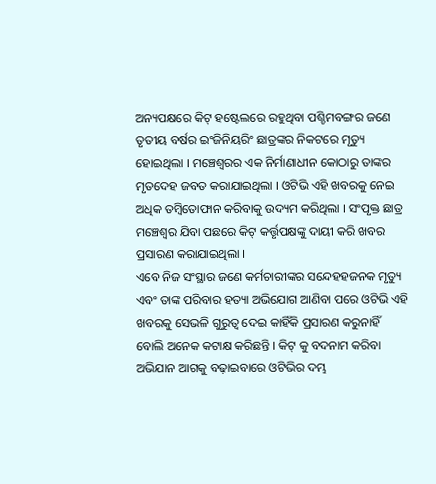ଅନ୍ୟପକ୍ଷରେ କିଟ୍ ହଷ୍ଟେଲରେ ରହୁଥିବା ପଶ୍ଚିମବଙ୍ଗର ଜଣେ ତୃତୀୟ ବର୍ଷର ଇଂଜିନିୟରିଂ ଛାତ୍ରଙ୍କର ନିକଟରେ ମୃତ୍ୟୁ ହୋଇଥିଲା । ମଞ୍ଚେଶ୍ୱରର ଏକ ନିର୍ମାଣାଧୀନ କୋଠାରୁ ତାଙ୍କର ମୃତଦେହ ଜବତ କରାଯାଇଥିଲା । ଓଟିଭି ଏହି ଖବରକୁ ନେଇ ଅଧିକ ତମ୍ବିତୋଫାନ କରିବାକୁ ଉଦ୍ୟମ କରିଥିଲା । ସଂପୃକ୍ତ ଛାତ୍ର ମଞ୍ଚେଶ୍ୱର ଯିବା ପଛରେ କିଟ୍ କର୍ତ୍ତୃପକ୍ଷଙ୍କୁ ଦାୟୀ କରି ଖବର ପ୍ରସାରଣ କରାଯାଇଥିଲା ।
ଏବେ ନିଜ ସଂସ୍ଥାର ଜଣେ କର୍ମଚାରୀଙ୍କର ସନ୍ଦେହହଜନକ ମୃତ୍ୟୁ ଏବଂ ତାଙ୍କ ପରିବାର ହତ୍ୟା ଅଭିଯୋଗ ଆଣିବା ପରେ ଓଟିଭି ଏହି ଖବରକୁ ସେଭଳି ଗୁରୁତ୍ୱ ଦେଇ କାହିଁକି ପ୍ରସାରଣ କରୁନାହିଁ ବୋଲି ଅନେକ କଟାକ୍ଷ କରିଛନ୍ତି । କିଟ୍ କୁ ବଦନାମ କରିବା ଅଭିଯାନ ଆଗକୁ ବଢ଼ାଇବାରେ ଓଟିଭିର ଦମ୍ଭ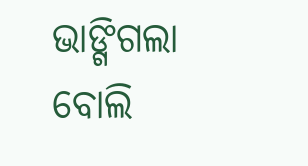ଭାଙ୍ଗିଗଲା ବୋଲି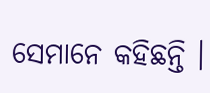ସେମାନେ କହିଛନ୍ତି ।